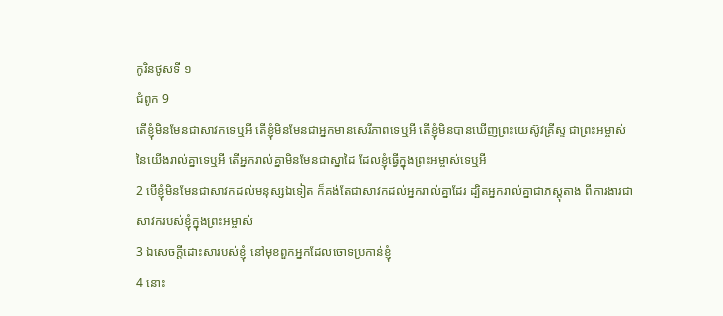កូរិនថូសទី ១
ជំពូក 9
តើខ្ញុំមិនមែនជាសាវកទេឬអី តើខ្ញុំមិនមែនជាអ្នកមានសេរីភាពទេឬអី តើខ្ញុំមិនបានឃើញព្រះយេស៊ូវគ្រីស្ទ ជាព្រះអម្ចាស់នៃយើងរាល់គ្នាទេឬអី តើអ្នករាល់គ្នាមិនមែនជាស្នាដៃ ដែលខ្ញុំធ្វើក្នុងព្រះអម្ចាស់ទេឬអី
2 បើខ្ញុំមិនមែនជាសាវកដល់មនុស្សឯទៀត ក៏គង់តែជាសាវកដល់អ្នករាល់គ្នាដែរ ដ្បិតអ្នករាល់គ្នាជាភស្តុតាង ពីការងារជាសាវករបស់ខ្ញុំក្នុងព្រះអម្ចាស់
3 ឯសេចក្ដីដោះសារបស់ខ្ញុំ នៅមុខពួកអ្នកដែលចោទប្រកាន់ខ្ញុំ
4 នោះ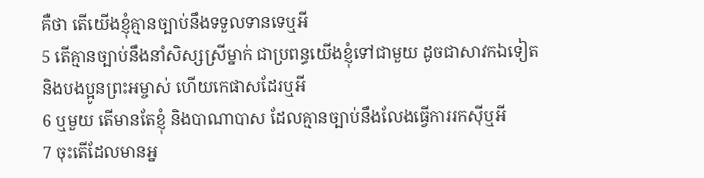គឺថា តើយើងខ្ញុំគ្មានច្បាប់នឹងទទួលទានទេឬអី
5 តើគ្មានច្បាប់នឹងនាំសិស្សស្រីម្នាក់ ជាប្រពន្ធយើងខ្ញុំទៅជាមួយ ដូចជាសាវកឯទៀត និងបងប្អូនព្រះអម្ចាស់ ហើយកេផាសដែរឬអី
6 ឬមួយ តើមានតែខ្ញុំ និងបាណាបាស ដែលគ្មានច្បាប់នឹងលែងធ្វើការរកស៊ីឬអី
7 ចុះតើដែលមានអ្ន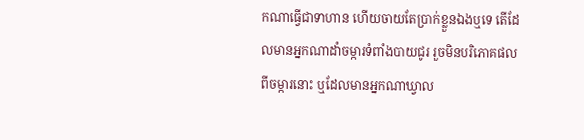កណាធ្វើជាទាហាន ហើយចាយតែប្រាក់ខ្លួនឯងឬទេ តើដែលមានអ្នកណាដាំចម្ការទំពាំងបាយជូរ រួចមិនបរិភោគផលពីចម្ការនោះ ឬដែលមានអ្នកណាឃ្វាល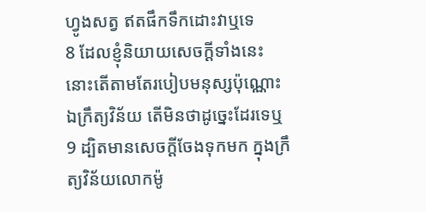ហ្វូងសត្វ ឥតផឹកទឹកដោះវាឬទេ
8 ដែលខ្ញុំនិយាយសេចក្ដីទាំងនេះ នោះតើតាមតែរបៀបមនុស្សប៉ុណ្ណោះ ឯក្រឹត្យវិន័យ តើមិនថាដូច្នេះដែរទេឬ
9 ដ្បិតមានសេចក្ដីចែងទុកមក ក្នុងក្រឹត្យវិន័យលោកម៉ូ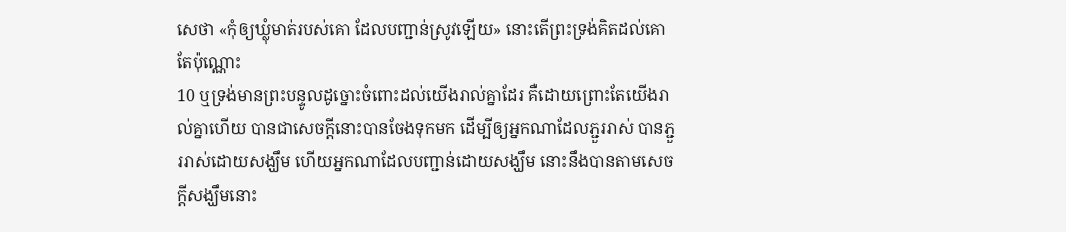សេថា «កុំឲ្យឃ្លុំមាត់របស់គោ ដែលបញ្ជាន់ស្រូវឡើយ» នោះតើព្រះទ្រង់គិតដល់គោតែប៉ុណ្ណោះ
10 ឬទ្រង់មានព្រះបន្ទូលដូច្នោះចំពោះដល់យើងរាល់គ្នាដែរ គឺដោយព្រោះតែយើងរាល់គ្នាហើយ បានជាសេចក្ដីនោះបានចែងទុកមក ដើម្បីឲ្យអ្នកណាដែលភ្ជួររាស់ បានភ្ជួររាស់ដោយសង្ឃឹម ហើយអ្នកណាដែលបញ្ជាន់ដោយសង្ឃឹម នោះនឹងបានតាមសេចក្ដីសង្ឃឹមនោះ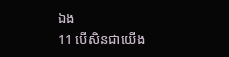ឯង
11 បើសិនជាយើង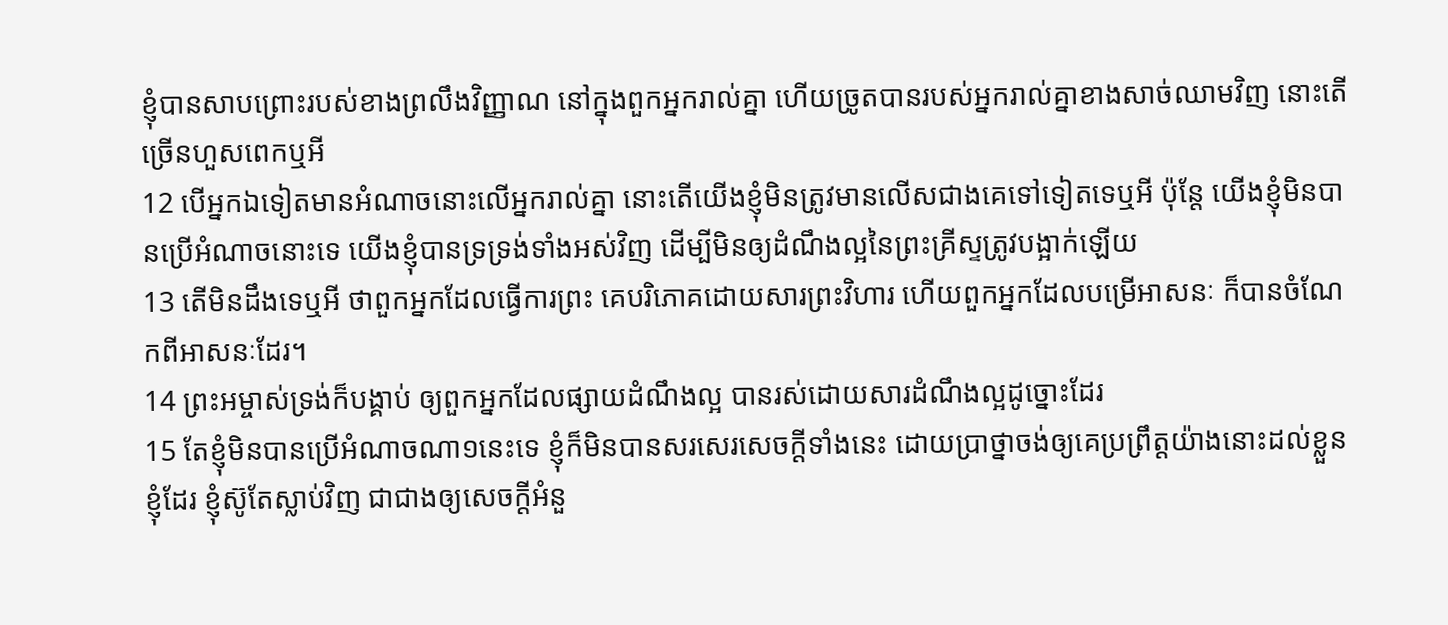ខ្ញុំបានសាបព្រោះរបស់ខាងព្រលឹងវិញ្ញាណ នៅក្នុងពួកអ្នករាល់គ្នា ហើយច្រូតបានរបស់អ្នករាល់គ្នាខាងសាច់ឈាមវិញ នោះតើច្រើនហួសពេកឬអី
12 បើអ្នកឯទៀតមានអំណាចនោះលើអ្នករាល់គ្នា នោះតើយើងខ្ញុំមិនត្រូវមានលើសជាងគេទៅទៀតទេឬអី ប៉ុន្តែ យើងខ្ញុំមិនបានប្រើអំណាចនោះទេ យើងខ្ញុំបានទ្រទ្រង់ទាំងអស់វិញ ដើម្បីមិនឲ្យដំណឹងល្អនៃព្រះគ្រីស្ទត្រូវបង្អាក់ឡើយ
13 តើមិនដឹងទេឬអី ថាពួកអ្នកដែលធ្វើការព្រះ គេបរិភោគដោយសារព្រះវិហារ ហើយពួកអ្នកដែលបម្រើអាសនៈ ក៏បានចំណែកពីអាសនៈដែរ។
14 ព្រះអម្ចាស់ទ្រង់ក៏បង្គាប់ ឲ្យពួកអ្នកដែលផ្សាយដំណឹងល្អ បានរស់ដោយសារដំណឹងល្អដូច្នោះដែរ
15 តែខ្ញុំមិនបានប្រើអំណាចណា១នេះទេ ខ្ញុំក៏មិនបានសរសេរសេចក្ដីទាំងនេះ ដោយប្រាថ្នាចង់ឲ្យគេប្រព្រឹត្តយ៉ាងនោះដល់ខ្លួនខ្ញុំដែរ ខ្ញុំស៊ូតែស្លាប់វិញ ជាជាងឲ្យសេចក្ដីអំនួ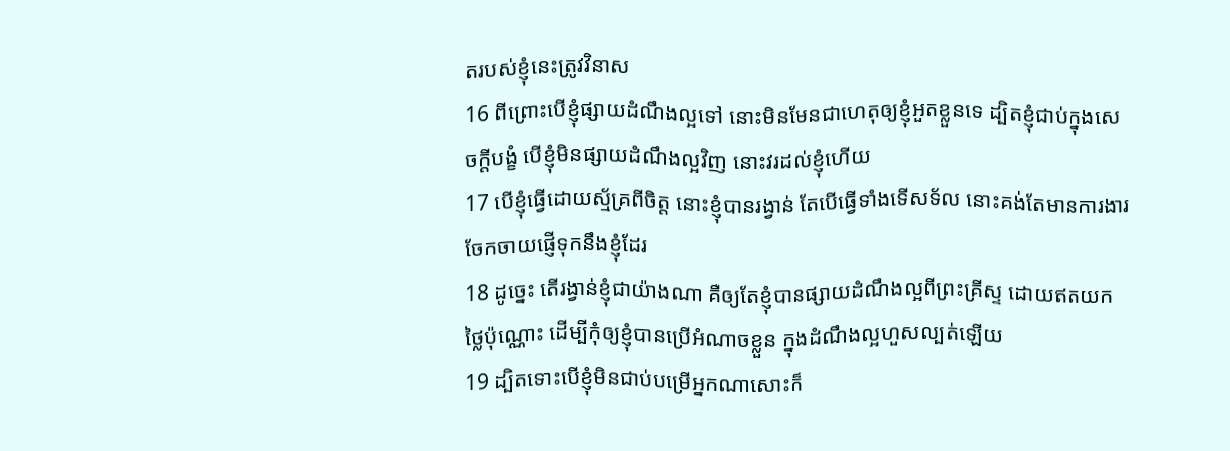តរបស់ខ្ញុំនេះត្រូវវិនាស
16 ពីព្រោះបើខ្ញុំផ្សាយដំណឹងល្អទៅ នោះមិនមែនជាហេតុឲ្យខ្ញុំអួតខ្លួនទេ ដ្បិតខ្ញុំជាប់ក្នុងសេចក្ដីបង្ខំ បើខ្ញុំមិនផ្សាយដំណឹងល្អវិញ នោះវរដល់ខ្ញុំហើយ
17 បើខ្ញុំធ្វើដោយស្ម័គ្រពីចិត្ត នោះខ្ញុំបានរង្វាន់ តែបើធ្វើទាំងទើសទ័ល នោះគង់តែមានការងារចែកចាយផ្ញើទុកនឹងខ្ញុំដែរ
18 ដូច្នេះ តើរង្វាន់ខ្ញុំជាយ៉ាងណា គឺឲ្យតែខ្ញុំបានផ្សាយដំណឹងល្អពីព្រះគ្រីស្ទ ដោយឥតយកថ្លៃប៉ុណ្ណោះ ដើម្បីកុំឲ្យខ្ញុំបានប្រើអំណាចខ្លួន ក្នុងដំណឹងល្អហួសល្បត់ឡើយ
19 ដ្បិតទោះបើខ្ញុំមិនជាប់បម្រើអ្នកណាសោះក៏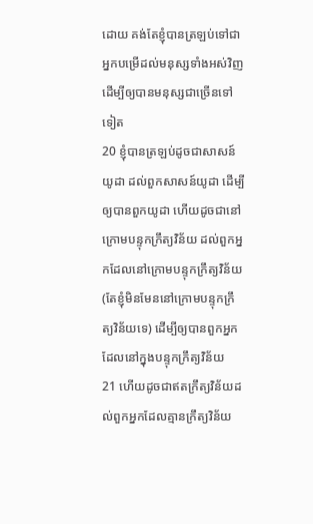ដោយ គង់តែខ្ញុំបានត្រឡប់ទៅជាអ្នកបម្រើដល់មនុស្សទាំងអស់វិញ ដើម្បីឲ្យបានមនុស្សជាច្រើនទៅទៀត
20 ខ្ញុំបានត្រឡប់ដូចជាសាសន៍យូដា ដល់ពួកសាសន៍យូដា ដើម្បីឲ្យបានពួកយូដា ហើយដូចជានៅក្រោមបន្ទុកក្រឹត្យវិន័យ ដល់ពួកអ្នកដែលនៅក្រោមបន្ទុកក្រឹត្យវិន័យ (តែខ្ញុំមិនមែននៅក្រោមបន្ទុកក្រឹត្យវិន័យទេ) ដើម្បីឲ្យបានពួកអ្នក ដែលនៅក្នុងបន្ទុកក្រឹត្យវិន័យ
21 ហើយដូចជាឥតក្រឹត្យវិន័យដល់ពួកអ្នកដែលគ្មានក្រឹត្យវិន័យ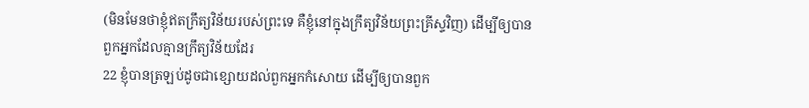(មិនមែនថាខ្ញុំឥតក្រឹត្យវិន័យរបស់ព្រះទេ គឺខ្ញុំនៅក្នុងក្រឹត្យវិន័យព្រះគ្រីស្ទវិញ) ដើម្បីឲ្យបានពួកអ្នកដែលគ្មានក្រឹត្យវិន័យដែរ
22 ខ្ញុំបានត្រឡប់ដូចជាខ្សោយដល់ពួកអ្នកកំសោយ ដើម្បីឲ្យបានពួក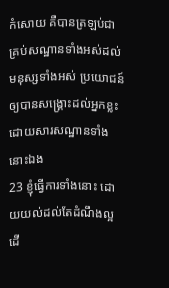កំសោយ គឺបានត្រឡប់ជាគ្រប់សណ្ឋានទាំងអស់ដល់មនុស្សទាំងអស់ ប្រយោជន៍ឲ្យបានសង្គ្រោះដល់អ្នកខ្លះ ដោយសារសណ្ឋានទាំងនោះឯង
23 ខ្ញុំធ្វើការទាំងនោះ ដោយយល់ដល់តែដំណឹងល្អ ដើ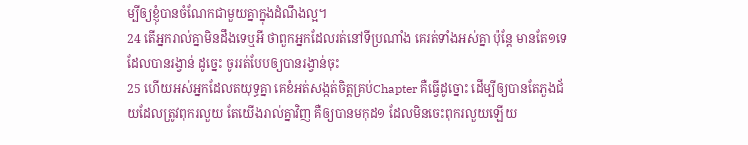ម្បីឲ្យខ្ញុំបានចំណែកជាមួយគ្នាក្នុងដំណឹងល្អ។
24 តើអ្នករាល់គ្នាមិនដឹងទេឬអី ថាពួកអ្នកដែលរត់នៅទីប្រណាំង គេរត់ទាំងអស់គ្នា ប៉ុន្តែ មានតែ១ទេដែលបានរង្វាន់ ដូច្នេះ ចូររត់បែបឲ្យបានរង្វាន់ចុះ
25 ហើយអស់អ្នកដែលតយុទ្ធគ្នា គេខំអត់សង្កត់ចិត្តគ្រប់Chapter គឺធ្វើដូច្នោះ ដើម្បីឲ្យបានតែភួងជ័យដែលត្រូវពុករលួយ តែយើងរាល់គ្នាវិញ គឺឲ្យបានមកុដ១ ដែលមិនចេះពុករលួយឡើយ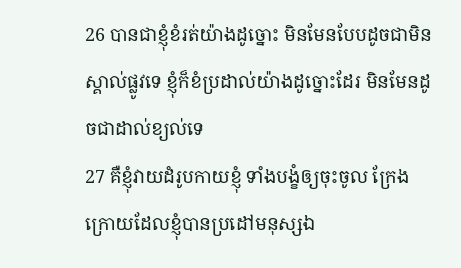26 បានជាខ្ញុំខំរត់យ៉ាងដូច្នោះ មិនមែនបែបដូចជាមិនស្គាល់ផ្លូវទេ ខ្ញុំក៏ខំប្រដាល់យ៉ាងដូច្នោះដែរ មិនមែនដូចជាដាល់ខ្យល់ទេ
27 គឺខ្ញុំវាយដំរូបកាយខ្ញុំ ទាំងបង្ខំឲ្យចុះចូល ក្រែងក្រោយដែលខ្ញុំបានប្រដៅមនុស្សឯ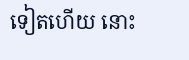ទៀតហើយ នោះ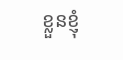ខ្លួនខ្ញុំ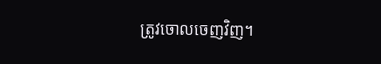ត្រូវចោលចេញវិញ។